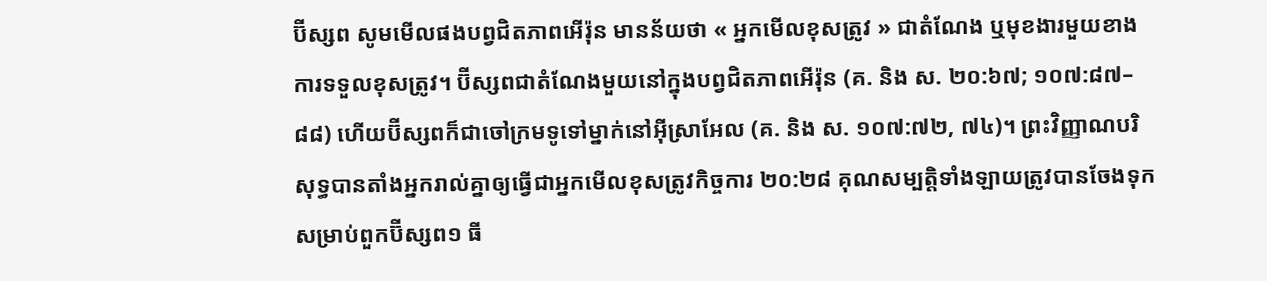ប៊ីស្សព សូមមើលផងបព្វជិតភាពអើរ៉ុន មានន័យថា « អ្នកមើលខុសត្រូវ » ជាតំណែង ឬមុខងារមួយខាងការទទួលខុសត្រូវ។ ប៊ីស្សពជាតំណែងមួយនៅក្នុងបព្វជិតភាពអើរ៉ុន (គ. និង ស. ២០:៦៧; ១០៧:៨៧–៨៨) ហើយប៊ីស្សពក៏ជាចៅក្រមទូទៅម្នាក់នៅអ៊ីស្រាអែល (គ. និង ស. ១០៧:៧២, ៧៤)។ ព្រះវិញ្ញាណបរិសុទ្ធបានតាំងអ្នករាល់គ្នាឲ្យធ្វើជាអ្នកមើលខុសត្រូវកិច្ចការ ២០:២៨ គុណសម្បត្តិទាំងឡាយត្រូវបានចែងទុកសម្រាប់ពួកប៊ីស្សព១ ធី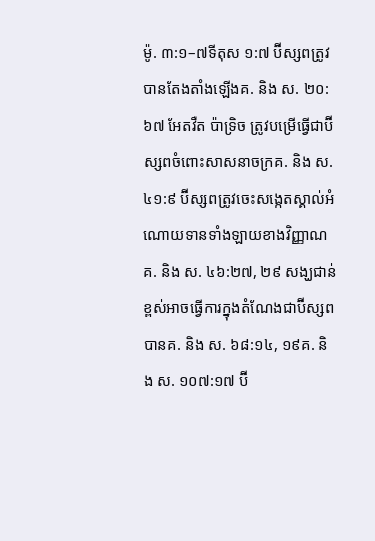ម៉ូ. ៣:១–៧ទីតុស ១:៧ ប៊ីស្សពត្រូវបានតែងតាំងឡើងគ. និង ស. ២០:៦៧ អែតវឺត ប៉ាទ្រិច ត្រូវបម្រើធ្វើជាប៊ីស្សពចំពោះសាសនាចក្រគ. និង ស. ៤១:៩ ប៊ីស្សពត្រូវចេះសង្កេតស្គាល់អំណោយទានទាំងឡាយខាងវិញ្ញាណគ. និង ស. ៤៦:២៧, ២៩ សង្ឃជាន់ខ្ពស់អាចធ្វើការក្នុងតំណែងជាប៊ីស្សពបានគ. និង ស. ៦៨:១៤, ១៩គ. និង ស. ១០៧:១៧ ប៊ី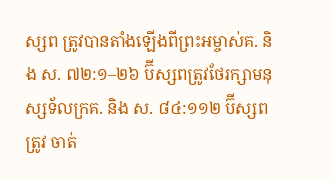ស្សព ត្រូវបានតាំងឡើងពីព្រះអម្ចាស់គ. និង ស. ៧២:១–២៦ ប៊ីស្សពត្រូវថែរក្សាមនុស្សទ័លក្រគ. និង ស. ៨៤:១១២ ប៊ីស្សពត្រូវ ចាត់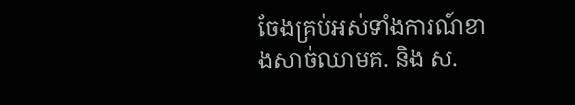ចែងគ្រប់អស់ទាំងការណ៍ខាងសាច់ឈាមគ. និង ស.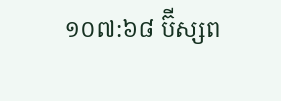១០៧:៦៨ ប៊ីស្សព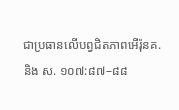ជាប្រធានលើបព្វជិតភាពអើរ៉ុនគ. និង ស. ១០៧:៨៧–៨៨